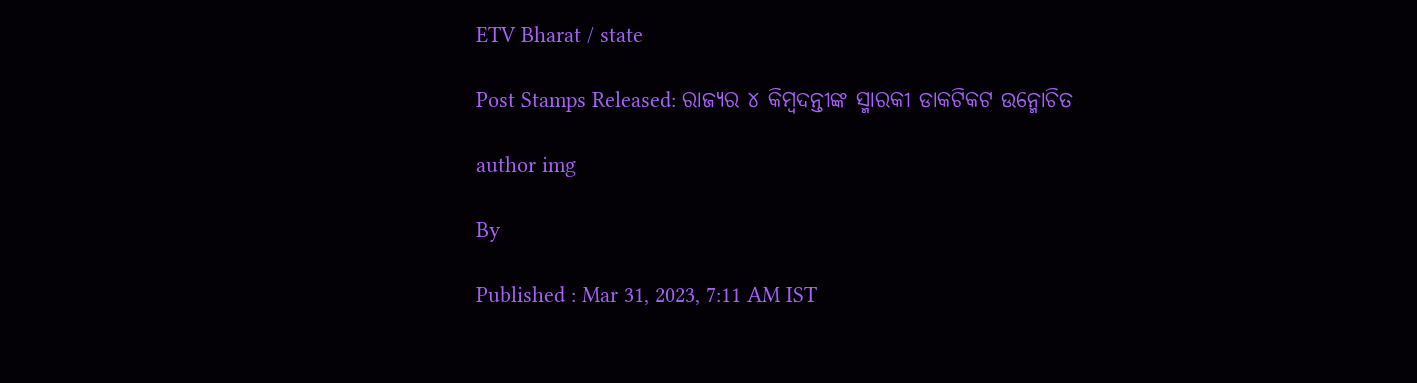ETV Bharat / state

Post Stamps Released: ରାଜ୍ୟର ୪ କିମ୍ବଦନ୍ତୀଙ୍କ ସ୍ମାରକୀ ଡାକଟିକଟ ଉନ୍ମୋଚିତ

author img

By

Published : Mar 31, 2023, 7:11 AM IST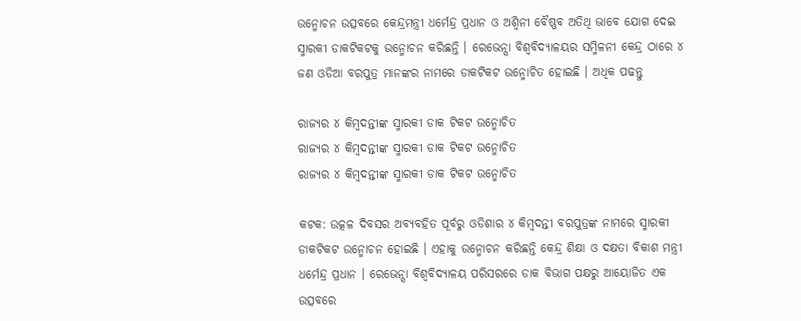ଉନ୍ମୋଚନ ଉତ୍ସବରେ କେନ୍ଦ୍ରମନ୍ତ୍ରୀ ଧର୍ମେନ୍ଦ୍ର ପ୍ରଧାନ ଓ ଅଶ୍ବିନୀ ବୈଷ୍ଣବ ଅତିଥି ଭାବେ ଯୋଗ ଦେଇ ସ୍ମାରକୀ ଡାକଟିକଟକୁ ଉନ୍ମୋଚନ କରିଛନ୍ତି । ରେଭେନ୍ସା ବିଶ୍ଵବିଦ୍ୟାଳୟର ସମ୍ମିଳନୀ କେନ୍ଦ୍ର ଠାରେ ୪ ଜଣ ଓଡିଆ ବରପୁତ୍ର ମାନଙ୍କର ନାମରେ ଡାକଟିକଟ ଉନ୍ମୋଚିତ ହୋଇଛି । ଅଧିକ ପଢନ୍ତୁ

ରାଜ୍ୟର ୪ କିମ୍ବଦନ୍ତୀଙ୍କ ସ୍ମାରକୀ ଡାକ ଟିକଟ ଉନ୍ମୋଚିତ
ରାଜ୍ୟର ୪ କିମ୍ବଦନ୍ତୀଙ୍କ ସ୍ମାରକୀ ଡାକ ଟିକଟ ଉନ୍ମୋଚିତ
ରାଜ୍ୟର ୪ କିମ୍ବଦନ୍ତୀଙ୍କ ସ୍ମାରକୀ ଡାକ ଟିକଟ ଉନ୍ମୋଚିତ

କଟକ: ଉତ୍କଳ ଦିବସର ଅବ୍ୟବହିତ ପୂର୍ବରୁ ଓଡିଶାର ୪ କିମ୍ବଦନ୍ତୀ ବରପୁତ୍ରଙ୍କ ନାମରେ ସ୍ମାରକୀ ଡାକଟିକଟ ଉନ୍ମୋଚନ ହୋଇଛି । ଏହାକୁ ଉନ୍ମୋଚନ କରିଛନ୍ତି କେନ୍ଦ୍ର ଶିକ୍ଷା ଓ ଦକ୍ଷତା ବିକାଶ ମନ୍ତ୍ରୀ ଧର୍ମେନ୍ଦ୍ର ପ୍ରଧାନ । ରେଭେନ୍ସା ବିଶ୍ବବିଦ୍ୟାଳୟ ପରିସରରେ ଡାକ ବିଭାଗ ପକ୍ଷରୁ ଆୟୋଜିତ ଏକ ଉତ୍ସବରେ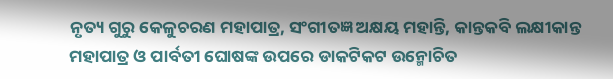ନୃତ୍ୟ ଗୁରୁ କେଳୁଚରଣ ମହାପାତ୍ର, ସଂଗୀତଜ୍ଞ ଅକ୍ଷୟ ମହାନ୍ତି, କାନ୍ତକବି ଲକ୍ଷୀକାନ୍ତ ମହାପାତ୍ର ଓ ପାର୍ବତୀ ଘୋଷଙ୍କ ଉପରେ ଡାକଟିକଟ ଉନ୍ମୋଚିତ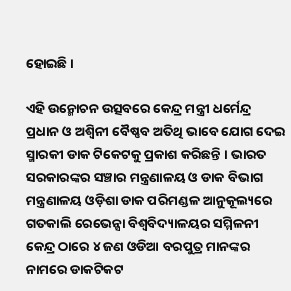ହୋଇଛି ।

ଏହି ଉନ୍ମୋଚନ ଉତ୍ସବରେ କେନ୍ଦ୍ର ମନ୍ତ୍ରୀ ଧର୍ମେନ୍ଦ୍ର ପ୍ରଧାନ ଓ ଅଶ୍ବିନୀ ବୈଷ୍ଣବ ଅତିଥି ଭାବେ ଯୋଗ ଦେଇ ସ୍ମାରକୀ ଡାକ ଟିକେଟକୁ ପ୍ରକାଶ କରିଛନ୍ତି । ଭାରତ ସରକାରଙ୍କର ସଞ୍ଚାର ମନ୍ତ୍ରଣାଳୟ ଓ ଡାକ ବିଭାଗ ମନ୍ତ୍ରଣାଳୟ ଓଡ଼ିଶା ଡାକ ପରିମଣ୍ଡଳ ଆନୁକୂଲ୍ୟରେ ଗତକାଲି ରେଭେନ୍ସା ବିଶ୍ଵବିଦ୍ୟାଳୟର ସମ୍ମିଳନୀ କେନ୍ଦ୍ର ଠାରେ ୪ ଜଣ ଓଡିଆ ବରପୁତ୍ର ମାନଙ୍କର ନାମରେ ଡାକଟିକଟ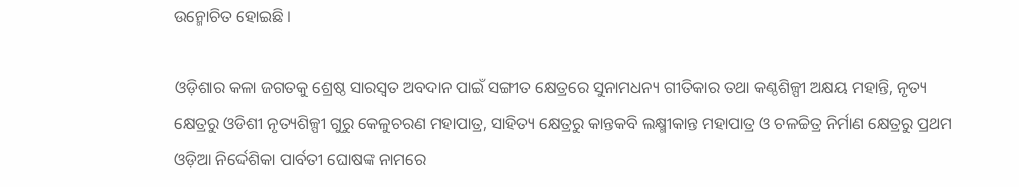ଉନ୍ମୋଚିତ ହୋଇଛି ।

ଓଡ଼ିଶାର କଳା ଜଗତକୁ ଶ୍ରେଷ୍ଠ ସାରସ୍ୱତ ଅବଦାନ ପାଇଁ ସଙ୍ଗୀତ କ୍ଷେତ୍ରରେ ସୁନାମଧନ୍ୟ ଗୀତିକାର ତଥା କଣ୍ଠଶିଳ୍ପୀ ଅକ୍ଷୟ ମହାନ୍ତି, ନୃତ୍ୟ କ୍ଷେତ୍ରରୁ ଓଡିଶୀ ନୃତ୍ୟଶିଳ୍ପୀ ଗୁରୁ କେଳୁଚରଣ ମହାପାତ୍ର, ସାହିତ୍ୟ କ୍ଷେତ୍ରରୁ କାନ୍ତକବି ଲକ୍ଷ୍ମୀକାନ୍ତ ମହାପାତ୍ର ଓ ଚଳଚ୍ଚିତ୍ର ନିର୍ମାଣ କ୍ଷେତ୍ରରୁ ପ୍ରଥମ ଓଡ଼ିଆ ନିର୍ଦ୍ଦେଶିକା ପାର୍ବତୀ ଘୋଷଙ୍କ ନାମରେ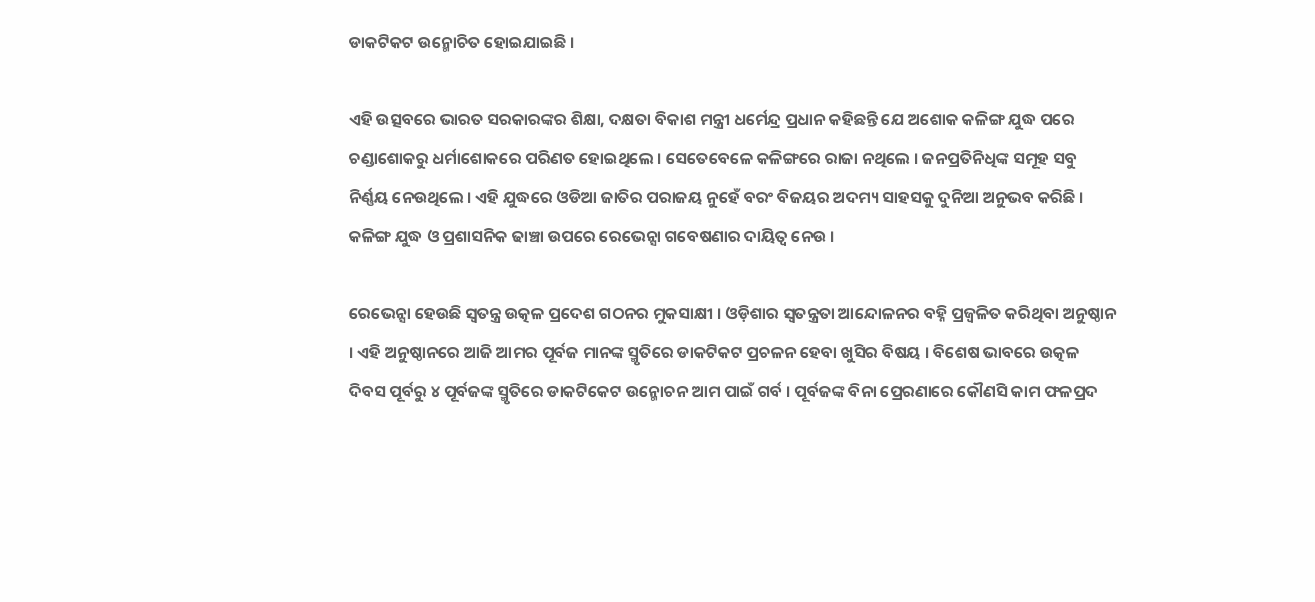ଡାକଟିକଟ ଉନ୍ମୋଚିତ ହୋଇଯାଇଛି ।

ଏହି ଉତ୍ସବରେ ଭାରତ ସରକାରଙ୍କର ଶିକ୍ଷା, ଦକ୍ଷତା ବିକାଶ ମନ୍ତ୍ରୀ ଧର୍ମେନ୍ଦ୍ର ପ୍ରଧାନ କହିଛନ୍ତି ଯେ ଅଶୋକ କଳିଙ୍ଗ ଯୁଦ୍ଧ ପରେ ଚଣ୍ଡାଶୋକରୁ ଧର୍ମାଶୋକରେ ପରିଣତ ହୋଇଥିଲେ । ସେତେବେଳେ କଳିଙ୍ଗରେ ରାଜା ନଥିଲେ । ଜନପ୍ରତିନିଧିଙ୍କ ସମୂହ ସବୁ ନିର୍ଣ୍ଣୟ ନେଉଥିଲେ । ଏହି ଯୁଦ୍ଧରେ ଓଡିଆ ଜାତିର ପରାଜୟ ନୁହେଁ ବରଂ ବିଜୟର ଅଦମ୍ୟ ସାହସକୁ ଦୁନିଆ ଅନୁଭବ କରିଛି । କଳିଙ୍ଗ ଯୁଦ୍ଧ ଓ ପ୍ରଶାସନିକ ଢାଞ୍ଚା ଉପରେ ରେଭେନ୍ସା ଗବେଷଣାର ଦାୟିତ୍ୱ ନେଉ ।

ରେଭେନ୍ସା ହେଉଛି ସ୍ୱତନ୍ତ୍ର ଉତ୍କଳ ପ୍ରଦେଶ ଗଠନର ମୁକସାକ୍ଷୀ । ଓଡ଼ିଶାର ସ୍ୱତନ୍ତ୍ରତା ଆନ୍ଦୋଳନର ବହ୍ନି ପ୍ରଜ୍ୱଳିତ କରିଥିବା ଅନୁଷ୍ଠାନ । ଏହି ଅନୁଷ୍ଠାନରେ ଆଜି ଆମର ପୂର୍ବଜ ମାନଙ୍କ ସ୍ମୃତିରେ ଡାକଟିକଟ ପ୍ରଚଳନ ହେବା ଖୁସିର ବିଷୟ । ବିଶେଷ ଭାବରେ ଉତ୍କଳ ଦିବସ ପୂର୍ବରୁ ୪ ପୂର୍ବଜଙ୍କ ସ୍ମୃତିରେ ଡାକଟିକେଟ ଉନ୍ମୋଚନ ଆମ ପାଇଁ ଗର୍ବ । ପୂର୍ବଜଙ୍କ ବିନା ପ୍ରେରଣାରେ କୌଣସି କାମ ଫଳପ୍ରଦ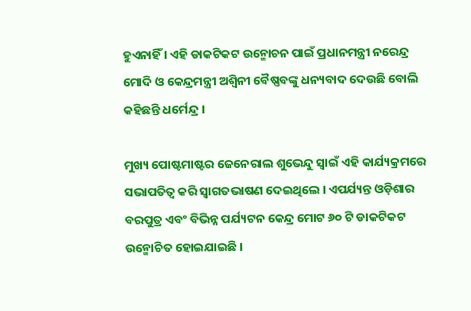ହୁଏନାହିଁ । ଏହି ଡାକଟିକଟ ଉନ୍ମୋଚନ ପାଇଁ ପ୍ରଧାନମନ୍ତ୍ରୀ ନରେନ୍ଦ୍ର ମୋଦି ଓ କେନ୍ଦ୍ରମନ୍ତ୍ରୀ ଅଶ୍ୱିନୀ ବୈଷ୍ଣବଙ୍କୁ ଧନ୍ୟବାଦ ଦେଉଛି ବୋଲି କହିଛନ୍ତି ଧର୍ମେନ୍ଦ୍ର ।

ମୁଖ୍ୟ ପୋଷ୍ଟମାଷ୍ଟର ଜେନେରାଲ ଶୁଭେନ୍ଦୁ ସ୍ୱାଇଁ ଏହି କାର୍ଯ୍ୟକ୍ରମରେ ସଭାପତିତ୍ବ କରି ସ୍ବାଗତଭାଷଣ ଦେଇଥିଲେ । ଏପର୍ଯ୍ୟନ୍ତ ଓଡ଼ିଶାର ବରପୁତ୍ର ଏବଂ ବିଭିନ୍ନ ପର୍ଯ୍ୟଟନ କେନ୍ଦ୍ର ମୋଟ ୬୦ ଟି ଡାକଟିକଟ ଉନ୍ମୋଚିତ ହୋଇଯାଇଛି ।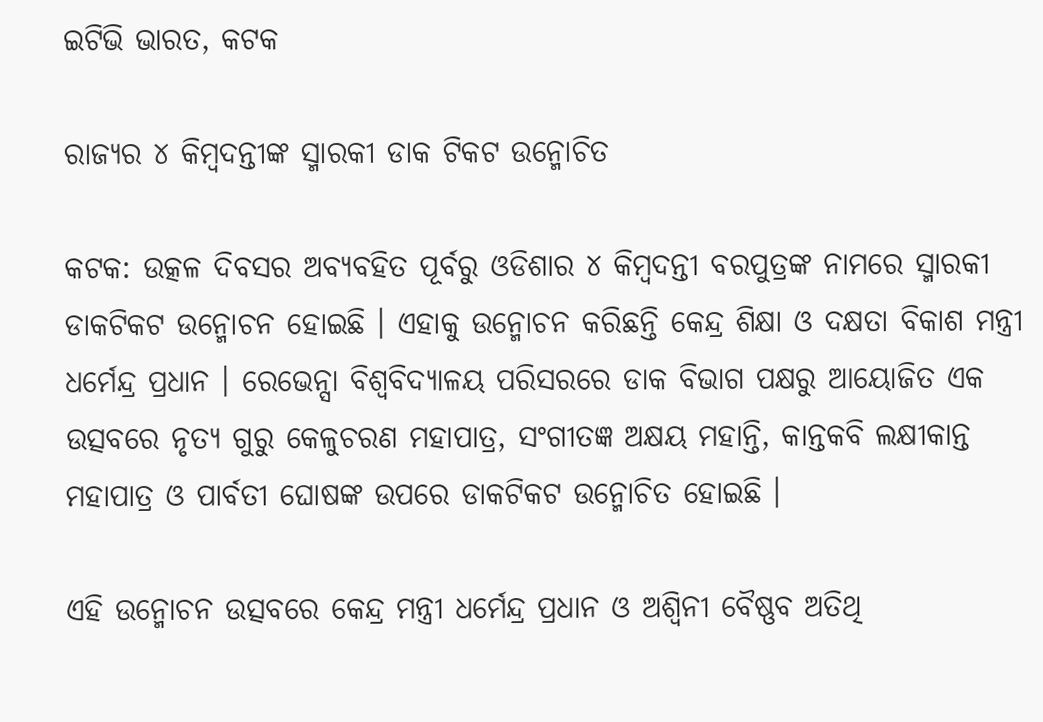ଇଟିଭି ଭାରତ, କଟକ

ରାଜ୍ୟର ୪ କିମ୍ବଦନ୍ତୀଙ୍କ ସ୍ମାରକୀ ଡାକ ଟିକଟ ଉନ୍ମୋଚିତ

କଟକ: ଉତ୍କଳ ଦିବସର ଅବ୍ୟବହିତ ପୂର୍ବରୁ ଓଡିଶାର ୪ କିମ୍ବଦନ୍ତୀ ବରପୁତ୍ରଙ୍କ ନାମରେ ସ୍ମାରକୀ ଡାକଟିକଟ ଉନ୍ମୋଚନ ହୋଇଛି । ଏହାକୁ ଉନ୍ମୋଚନ କରିଛନ୍ତି କେନ୍ଦ୍ର ଶିକ୍ଷା ଓ ଦକ୍ଷତା ବିକାଶ ମନ୍ତ୍ରୀ ଧର୍ମେନ୍ଦ୍ର ପ୍ରଧାନ । ରେଭେନ୍ସା ବିଶ୍ବବିଦ୍ୟାଳୟ ପରିସରରେ ଡାକ ବିଭାଗ ପକ୍ଷରୁ ଆୟୋଜିତ ଏକ ଉତ୍ସବରେ ନୃତ୍ୟ ଗୁରୁ କେଳୁଚରଣ ମହାପାତ୍ର, ସଂଗୀତଜ୍ଞ ଅକ୍ଷୟ ମହାନ୍ତି, କାନ୍ତକବି ଲକ୍ଷୀକାନ୍ତ ମହାପାତ୍ର ଓ ପାର୍ବତୀ ଘୋଷଙ୍କ ଉପରେ ଡାକଟିକଟ ଉନ୍ମୋଚିତ ହୋଇଛି ।

ଏହି ଉନ୍ମୋଚନ ଉତ୍ସବରେ କେନ୍ଦ୍ର ମନ୍ତ୍ରୀ ଧର୍ମେନ୍ଦ୍ର ପ୍ରଧାନ ଓ ଅଶ୍ବିନୀ ବୈଷ୍ଣବ ଅତିଥି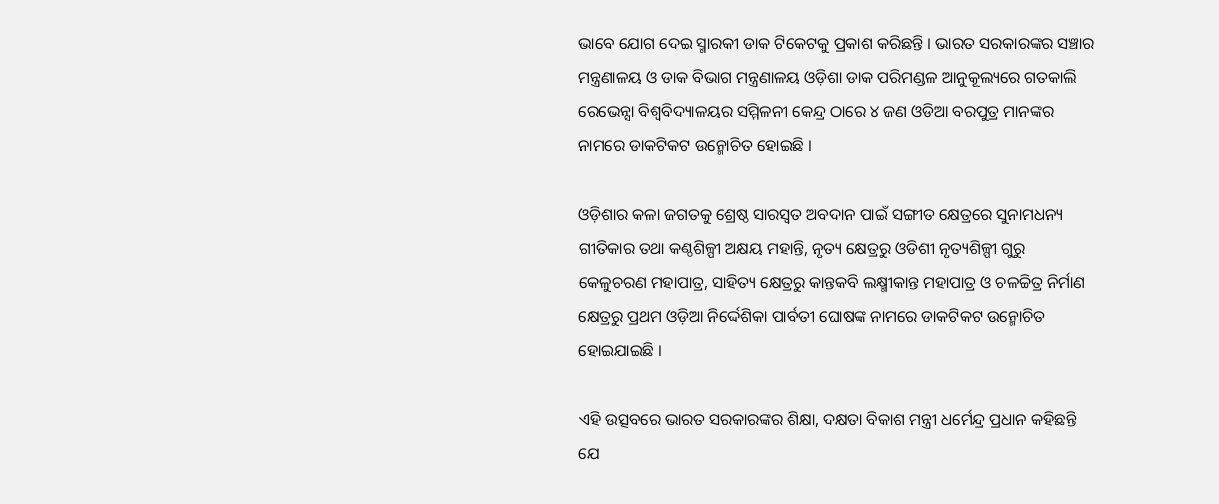ଭାବେ ଯୋଗ ଦେଇ ସ୍ମାରକୀ ଡାକ ଟିକେଟକୁ ପ୍ରକାଶ କରିଛନ୍ତି । ଭାରତ ସରକାରଙ୍କର ସଞ୍ଚାର ମନ୍ତ୍ରଣାଳୟ ଓ ଡାକ ବିଭାଗ ମନ୍ତ୍ରଣାଳୟ ଓଡ଼ିଶା ଡାକ ପରିମଣ୍ଡଳ ଆନୁକୂଲ୍ୟରେ ଗତକାଲି ରେଭେନ୍ସା ବିଶ୍ଵବିଦ୍ୟାଳୟର ସମ୍ମିଳନୀ କେନ୍ଦ୍ର ଠାରେ ୪ ଜଣ ଓଡିଆ ବରପୁତ୍ର ମାନଙ୍କର ନାମରେ ଡାକଟିକଟ ଉନ୍ମୋଚିତ ହୋଇଛି ।

ଓଡ଼ିଶାର କଳା ଜଗତକୁ ଶ୍ରେଷ୍ଠ ସାରସ୍ୱତ ଅବଦାନ ପାଇଁ ସଙ୍ଗୀତ କ୍ଷେତ୍ରରେ ସୁନାମଧନ୍ୟ ଗୀତିକାର ତଥା କଣ୍ଠଶିଳ୍ପୀ ଅକ୍ଷୟ ମହାନ୍ତି, ନୃତ୍ୟ କ୍ଷେତ୍ରରୁ ଓଡିଶୀ ନୃତ୍ୟଶିଳ୍ପୀ ଗୁରୁ କେଳୁଚରଣ ମହାପାତ୍ର, ସାହିତ୍ୟ କ୍ଷେତ୍ରରୁ କାନ୍ତକବି ଲକ୍ଷ୍ମୀକାନ୍ତ ମହାପାତ୍ର ଓ ଚଳଚ୍ଚିତ୍ର ନିର୍ମାଣ କ୍ଷେତ୍ରରୁ ପ୍ରଥମ ଓଡ଼ିଆ ନିର୍ଦ୍ଦେଶିକା ପାର୍ବତୀ ଘୋଷଙ୍କ ନାମରେ ଡାକଟିକଟ ଉନ୍ମୋଚିତ ହୋଇଯାଇଛି ।

ଏହି ଉତ୍ସବରେ ଭାରତ ସରକାରଙ୍କର ଶିକ୍ଷା, ଦକ୍ଷତା ବିକାଶ ମନ୍ତ୍ରୀ ଧର୍ମେନ୍ଦ୍ର ପ୍ରଧାନ କହିଛନ୍ତି ଯେ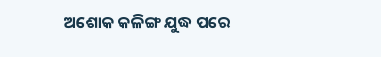ଅଶୋକ କଳିଙ୍ଗ ଯୁଦ୍ଧ ପରେ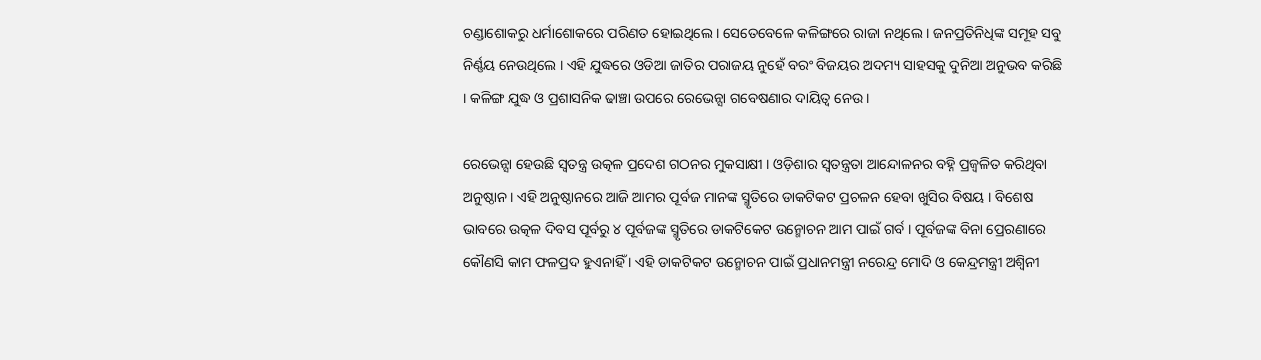ଚଣ୍ଡାଶୋକରୁ ଧର୍ମାଶୋକରେ ପରିଣତ ହୋଇଥିଲେ । ସେତେବେଳେ କଳିଙ୍ଗରେ ରାଜା ନଥିଲେ । ଜନପ୍ରତିନିଧିଙ୍କ ସମୂହ ସବୁ ନିର୍ଣ୍ଣୟ ନେଉଥିଲେ । ଏହି ଯୁଦ୍ଧରେ ଓଡିଆ ଜାତିର ପରାଜୟ ନୁହେଁ ବରଂ ବିଜୟର ଅଦମ୍ୟ ସାହସକୁ ଦୁନିଆ ଅନୁଭବ କରିଛି । କଳିଙ୍ଗ ଯୁଦ୍ଧ ଓ ପ୍ରଶାସନିକ ଢାଞ୍ଚା ଉପରେ ରେଭେନ୍ସା ଗବେଷଣାର ଦାୟିତ୍ୱ ନେଉ ।

ରେଭେନ୍ସା ହେଉଛି ସ୍ୱତନ୍ତ୍ର ଉତ୍କଳ ପ୍ରଦେଶ ଗଠନର ମୁକସାକ୍ଷୀ । ଓଡ଼ିଶାର ସ୍ୱତନ୍ତ୍ରତା ଆନ୍ଦୋଳନର ବହ୍ନି ପ୍ରଜ୍ୱଳିତ କରିଥିବା ଅନୁଷ୍ଠାନ । ଏହି ଅନୁଷ୍ଠାନରେ ଆଜି ଆମର ପୂର୍ବଜ ମାନଙ୍କ ସ୍ମୃତିରେ ଡାକଟିକଟ ପ୍ରଚଳନ ହେବା ଖୁସିର ବିଷୟ । ବିଶେଷ ଭାବରେ ଉତ୍କଳ ଦିବସ ପୂର୍ବରୁ ୪ ପୂର୍ବଜଙ୍କ ସ୍ମୃତିରେ ଡାକଟିକେଟ ଉନ୍ମୋଚନ ଆମ ପାଇଁ ଗର୍ବ । ପୂର୍ବଜଙ୍କ ବିନା ପ୍ରେରଣାରେ କୌଣସି କାମ ଫଳପ୍ରଦ ହୁଏନାହିଁ । ଏହି ଡାକଟିକଟ ଉନ୍ମୋଚନ ପାଇଁ ପ୍ରଧାନମନ୍ତ୍ରୀ ନରେନ୍ଦ୍ର ମୋଦି ଓ କେନ୍ଦ୍ରମନ୍ତ୍ରୀ ଅଶ୍ୱିନୀ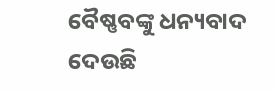ବୈଷ୍ଣବଙ୍କୁ ଧନ୍ୟବାଦ ଦେଉଛି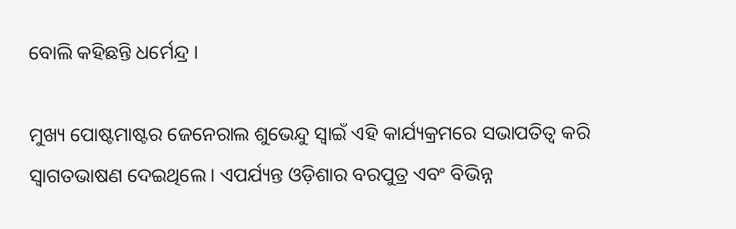ବୋଲି କହିଛନ୍ତି ଧର୍ମେନ୍ଦ୍ର ।

ମୁଖ୍ୟ ପୋଷ୍ଟମାଷ୍ଟର ଜେନେରାଲ ଶୁଭେନ୍ଦୁ ସ୍ୱାଇଁ ଏହି କାର୍ଯ୍ୟକ୍ରମରେ ସଭାପତିତ୍ବ କରି ସ୍ବାଗତଭାଷଣ ଦେଇଥିଲେ । ଏପର୍ଯ୍ୟନ୍ତ ଓଡ଼ିଶାର ବରପୁତ୍ର ଏବଂ ବିଭିନ୍ନ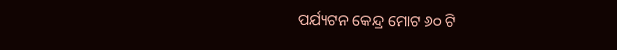ପର୍ଯ୍ୟଟନ କେନ୍ଦ୍ର ମୋଟ ୬୦ ଟି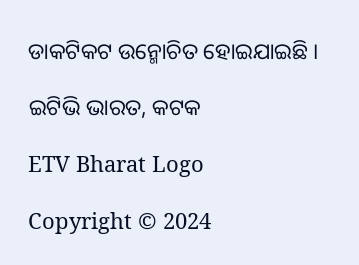ଡାକଟିକଟ ଉନ୍ମୋଚିତ ହୋଇଯାଇଛି ।

ଇଟିଭି ଭାରତ, କଟକ

ETV Bharat Logo

Copyright © 2024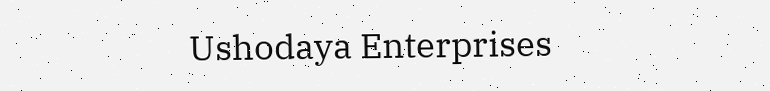Ushodaya Enterprises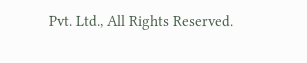Pvt. Ltd., All Rights Reserved.